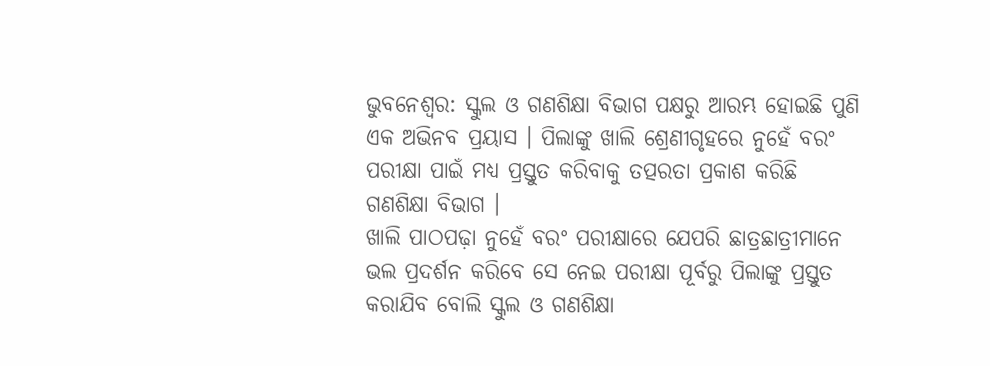ଭୁବନେଶ୍ୱର: ସ୍କୁଲ ଓ ଗଣଶିକ୍ଷା ବିଭାଗ ପକ୍ଷରୁ ଆରମ୍ଭ ହୋଇଛି ପୁଣି ଏକ ଅଭିନବ ପ୍ରୟାସ । ପିଲାଙ୍କୁ ଖାଲି ଶ୍ରେଣୀଗୃହରେ ନୁହେଁ ବରଂ ପରୀକ୍ଷା ପାଇଁ ମଧ୍ୟ ପ୍ରସ୍ତୁତ କରିବାକୁ ତତ୍ପରତା ପ୍ରକାଶ କରିଛି ଗଣଶିକ୍ଷା ବିଭାଗ ।
ଖାଲି ପାଠପଢ଼ା ନୁହେଁ ବରଂ ପରୀକ୍ଷାରେ ଯେପରି ଛାତ୍ରଛାତ୍ରୀମାନେ ଭଲ ପ୍ରଦର୍ଶନ କରିବେ ସେ ନେଇ ପରୀକ୍ଷା ପୂର୍ବରୁ ପିଲାଙ୍କୁ ପ୍ରସ୍ତୁତ କରାଯିବ ବୋଲି ସ୍କୁଲ ଓ ଗଣଶିକ୍ଷା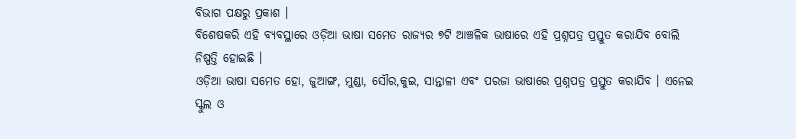ବିଭାଗ ପକ୍ଷରୁ ପ୍ରକାଶ ।
ବିଶେଷକରି ଏହି ବ୍ୟବସ୍ଥାରେ ଓଡ଼ିଆ ଭାଷା ସମେତ ରାଜ୍ୟର ୭ଟି ଆଞ୍ଚଳିକ ଭାଷାରେ ଏହି ପ୍ରଶ୍ନପତ୍ର ପ୍ରସ୍ତୁତ କରାଯିବ ବୋଲି ନିଷ୍ପତ୍ତି ହୋଇଛି ।
ଓଡ଼ିଆ ଭାଷା ସମେତ ହୋ, ଜୁଆଙ୍ଗ, ମୁଣ୍ଡା, ସୌର,କୁଇ, ସାନ୍ତାଳୀ ଏବଂ ପରଜା ଭାଷାରେ ପ୍ରଶ୍ନପତ୍ର ପ୍ରସ୍ତୁତ କରାଯିବ । ଏନେଇ ସ୍କୁଲ ଓ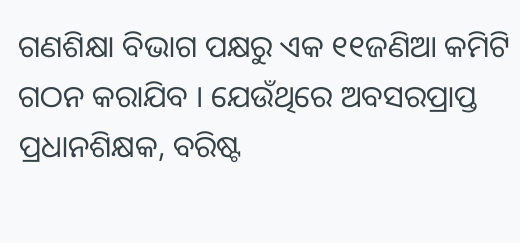ଗଣଶିକ୍ଷା ବିଭାଗ ପକ୍ଷରୁ ଏକ ୧୧ଜଣିଆ କମିଟି ଗଠନ କରାଯିବ । ଯେଉଁଥିରେ ଅବସରପ୍ରାପ୍ତ ପ୍ରଧାନଶିକ୍ଷକ, ବରିଷ୍ଟ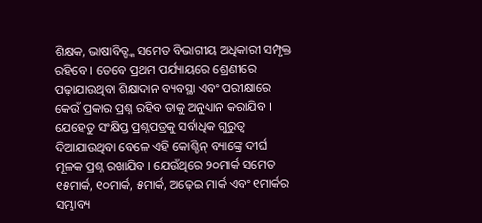ଶିକ୍ଷକ, ଭାଷାବିତ୍ଙ୍କ ସମେତ ବିଭାଗୀୟ ଅଧିକାରୀ ସମ୍ପୃକ୍ତ ରହିବେ । ତେବେ ପ୍ରଥମ ପର୍ଯ୍ୟାୟରେ ଶ୍ରେଣୀରେ ପଢ଼ାଯାଉଥିବା ଶିକ୍ଷାଦାନ ବ୍ୟବସ୍ଥା ଏବଂ ପରୀକ୍ଷାରେ କେଉଁ ପ୍ରକାର ପ୍ରଶ୍ନ ରହିବ ତାକୁ ଅନୁଧ୍ୟାନ କରାଯିବ । ଯେହେତୁ ସଂକ୍ଷିପ୍ତ ପ୍ରଶ୍ନପତ୍ରକୁ ସର୍ବାଧିକ ଗୁରୁତ୍ୱ ଦିଆଯାଉଥିବା ବେଳେ ଏହି କୋଶ୍ଚିନ୍ ବ୍ୟାଙ୍କ୍ରେ ଦୀର୍ଘ ମୂଳକ ପ୍ରଶ୍ନ ରଖାଯିବ । ଯେଉଁଥିରେ ୨୦ମାର୍କ ସମେତ ୧୫ମାର୍କ, ୧୦ମାର୍କ, ୫ମାର୍କ, ଅଢ଼େଇ ମାର୍କ ଏବଂ ୧ମାର୍କର ସମ୍ଭାବ୍ୟ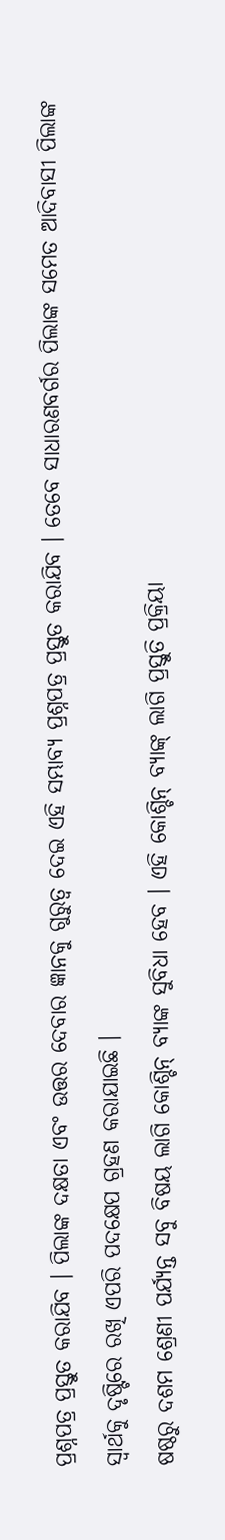ପ୍ରଶ୍ନପତ୍ର ପ୍ରସ୍ତୁତ କରାଯିବ । ପିଲାଙ୍କ ଦକ୍ଷତା ଏବଂ ଉତ୍ତର ଦେବାର ଜ୍ଞାନକୁ ଗୁରୁତ୍ୱ ଦେଇ ଏହି ସମ୍ଭାବ୍ୟ ପ୍ରଶ୍ନପତ୍ର ପ୍ରସ୍ତୁତ କରାଯିବ । ତେବେ ସାଧାରଣବର୍ଗର ପିଲାଙ୍କ ସମେତ ଆଦିବାସୀ ପିଲାଙ୍କ ସ୍ୱାର୍ଥକୁ ଦୃଷ୍ଟିରେ ରଖି ଏପରି ପଦକ୍ଷେପ ଗ୍ରହଣ କରାଯାଇଛି ।
ଷଷ୍ଠରୁ ଦଶମ ଶ୍ରେଣୀ ପର୍ଯ୍ୟନ୍ତ ସବୁ ବିଷୟ ଲାଗି କୋଶ୍ଚିନ୍ ବ୍ୟାଙ୍କ ସୁବିଧା ହେବ । ଏହି କୋଶ୍ଚିନ୍ ବ୍ୟାଙ୍କ୍ ଲାଗି ପ୍ରସ୍ତୁତି ପ୍ରକ୍ରିୟା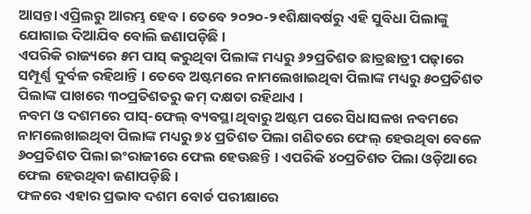ଆସନ୍ତା ଏପ୍ରିଲରୁ ଆରମ୍ଭ ହେବ । ତେବେ ୨୦୨୦-୨୧ଶିକ୍ଷାବର୍ଷରୁ ଏହି ସୁବିଧା ପିଲାଙ୍କୁ ଯୋଗାଇ ଦିଆଯିବ ବୋଲି ଜଣାପଡ଼ିଛି ।
ଏପରିକି ରାଜ୍ୟରେ ୫ମ ପାସ୍ କରୁଥିବା ପିଲାଙ୍କ ମଧ୍ୟରୁ ୬୨ପ୍ରତିଶତ ଛାତ୍ରଛାତ୍ରୀ ପଢ଼ାରେ ସମ୍ପୂର୍ଣ୍ଣ ଦୁର୍ବଳ ରହିଥାନ୍ତି । ତେବେ ଅଷ୍ଟମରେ ନାମଲେଖାଇଥିବା ପିଲାଙ୍କ ମଧ୍ୟରୁ ୫୦ପ୍ରତିଶତ ପିଲାଙ୍କ ପାଖରେ ୩୦ପ୍ରତିଶତରୁ କମ୍ ଦକ୍ଷତା ରହିଥାଏ ।
ନବମ ଓ ଦଶମରେ ପାସ୍-ଫେଲ୍ ବ୍ୟବସ୍ଥା ଥିବାରୁ ଅଷ୍ଟମ ପରେ ସିଧାସଳଖ ନବମରେ ନାମଲେଖାଇଥିବା ପିଲାଙ୍କ ମଧ୍ୟରୁ ୭୪ ପ୍ରତିଶତ ପିଲା ଗଣିତରେ ଫେଲ୍ ହେଉଥିବା ବେଳେ ୬୦ପ୍ରତିଶତ ପିଲା ଇଂରାଜୀରେ ଫେଲ ହେଊଛନ୍ତି । ଏପରିକି ୪୦ପ୍ରତିଶତ ପିଲା ଓଡ଼ିଆରେ ଫେଲ ହେଉଥିବା ଜଣାପଡ଼ିଛି ।
ଫଳରେ ଏହାର ପ୍ରଭାବ ଦଶମ ବୋର୍ଡ ପରୀକ୍ଷାରେ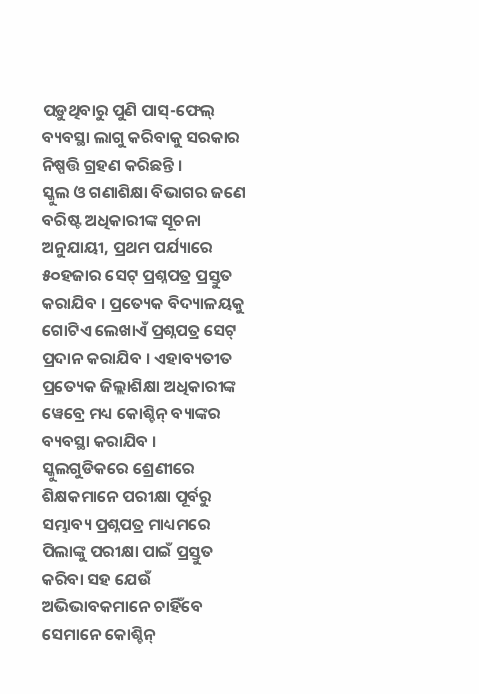ପଡ଼ୁଥିବାରୁ ପୁଣି ପାସ୍-ଫେଲ୍ ବ୍ୟବସ୍ଥା ଲାଗୁ କରିବାକୁ ସରକାର ନିଷ୍ପତ୍ତି ଗ୍ରହଣ କରିଛନ୍ତି ।
ସ୍କୁଲ ଓ ଗଣାଶିକ୍ଷା ବିଭାଗର ଜଣେ ବରିଷ୍ଟ ଅଧିକାରୀଙ୍କ ସୂଚନା ଅନୁଯାୟୀ, ପ୍ରଥମ ପର୍ଯ୍ୟାରେ ୫୦ହଜାର ସେଟ୍ ପ୍ରଶ୍ନପତ୍ର ପ୍ରସ୍ତୁତ କରାଯିବ । ପ୍ରତ୍ୟେକ ବିଦ୍ୟାଳୟକୁ ଗୋଟିଏ ଲେଖାଏଁ ପ୍ରଶ୍ନପତ୍ର ସେଟ୍ ପ୍ରଦାନ କରାଯିବ । ଏହାବ୍ୟତୀତ ପ୍ରତ୍ୟେକ ଜିଲ୍ଲାଶିକ୍ଷା ଅଧିକାରୀଙ୍କ ୱେବ୍ରେ ମଧ୍ୟ କୋଶ୍ଚିନ୍ ବ୍ୟାଙ୍କର ବ୍ୟବସ୍ଥା କରାଯିବ ।
ସ୍କୁଲଗୁଡିକରେ ଶ୍ରେଣୀରେ ଶିକ୍ଷକମାନେ ପରୀକ୍ଷା ପୂର୍ବରୁ ସମ୍ଭାବ୍ୟ ପ୍ରଶ୍ନପତ୍ର ମାଧ୍ୟମରେ ପିଲାଙ୍କୁ ପରୀକ୍ଷା ପାଇଁ ପ୍ରସ୍ତୁତ କରିବା ସହ ଯେଉଁ ଅଭିଭାବକମାନେ ଚାହିଁବେ ସେମାନେ କୋଶ୍ଚିନ୍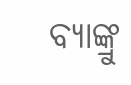ବ୍ୟାଙ୍କ୍ରୁ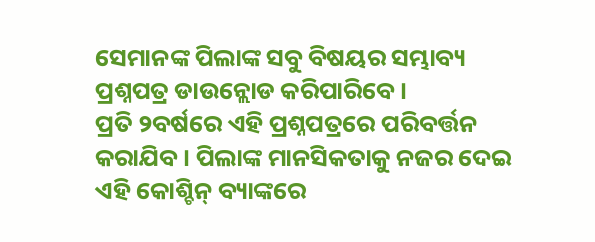ସେମାନଙ୍କ ପିଲାଙ୍କ ସବୁ ବିଷୟର ସମ୍ଭାବ୍ୟ ପ୍ରଶ୍ନପତ୍ର ଡାଉନ୍ଲୋଡ କରିପାରିବେ ।
ପ୍ରତି ୨ବର୍ଷରେ ଏହି ପ୍ରଶ୍ନପତ୍ରରେ ପରିବର୍ତ୍ତନ କରାଯିବ । ପିଲାଙ୍କ ମାନସିକତାକୁ ନଜର ଦେଇ ଏହି କୋଶ୍ଚିନ୍ ବ୍ୟାଙ୍କରେ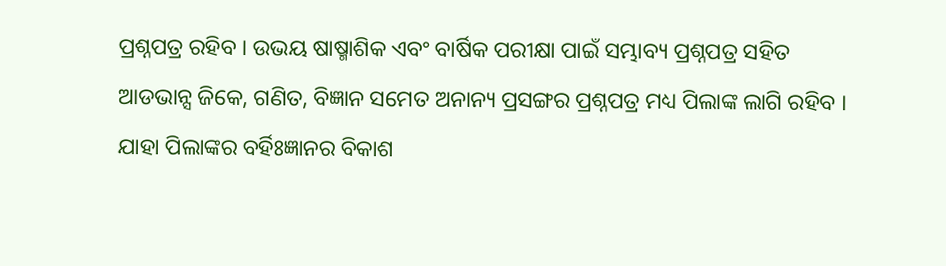ପ୍ରଶ୍ନପତ୍ର ରହିବ । ଉଭୟ ଷାଷ୍ମାଶିକ ଏବଂ ବାର୍ଷିକ ପରୀକ୍ଷା ପାଇଁ ସମ୍ଭାବ୍ୟ ପ୍ରଶ୍ନପତ୍ର ସହିତ ଆଡଭାନ୍ସ ଜିକେ, ଗଣିତ, ବିଜ୍ଞାନ ସମେତ ଅନାନ୍ୟ ପ୍ରସଙ୍ଗର ପ୍ରଶ୍ନପତ୍ର ମଧ୍ୟ ପିଲାଙ୍କ ଲାଗି ରହିବ । ଯାହା ପିଲାଙ୍କର ବର୍ହିଃଜ୍ଞାନର ବିକାଶ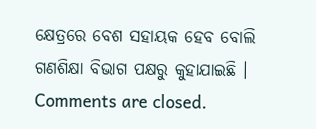କ୍ଷେତ୍ରରେ ବେଶ ସହାୟକ ହେବ ବୋଲି ଗଣଶିକ୍ଷା ବିଭାଗ ପକ୍ଷରୁ କୁହାଯାଇଛି ।
Comments are closed.